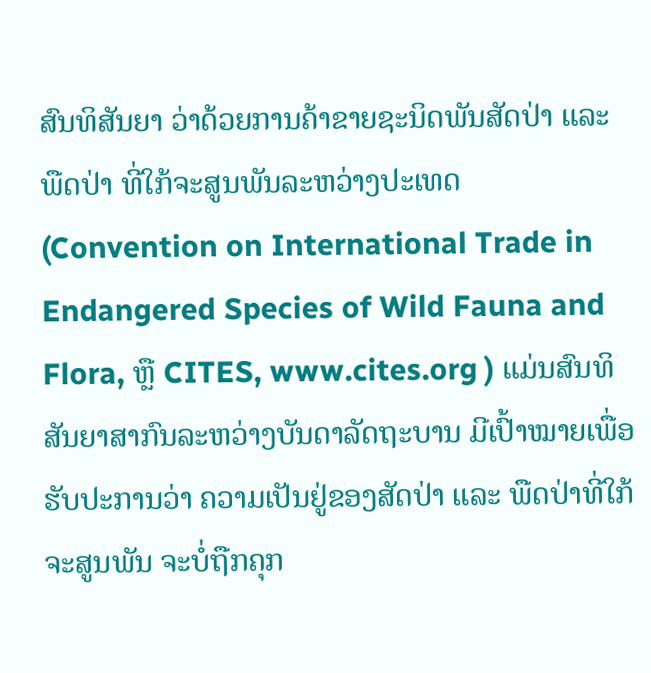ສົນທິສັນຍາ ວ່າດ້ວຍການຄ້າຂາຍຊະນິດພັນສັດປ່າ ແລະ ພືດປ່າ ທີ່ໃກ້ຈະສູນພັນລະຫວ່າງປະເທດ (Convention on International Trade in Endangered Species of Wild Fauna and Flora, ຫຼື CITES, www.cites.org ) ແມ່ນສົນທິສັນຍາສາກົນລະຫວ່າງບັນດາລັດຖະບານ ມີເປົ້າໝາຍເພື່ອຮັບປະການວ່າ ຄວາມເປັນຢູ່ຂອງສັດປ່າ ແລະ ພືດປ່າທີ່ໃກ້ຈະສູນພັນ ຈະບໍ່ຖືກຄຸກ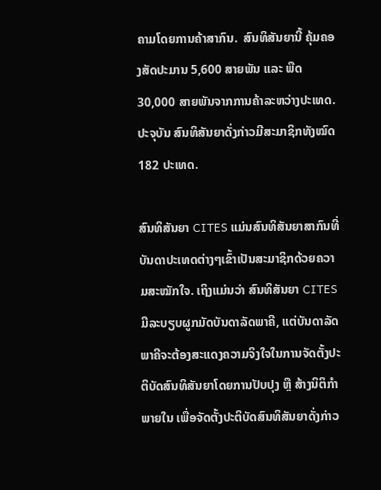ຄາມໂດຍການຄ້າສາກົນ.  ສົນທິສັນຍານີ້ ຄຸ້ມຄອງສັດປະມານ 5,600 ສາຍພັນ ແລະ ພືດ 30,000 ສາຍພັນຈາກການຄ້າລະຫວ່າງປະເທດ. ປະຈຸບັນ ສົນທິສັນຍາດັ່ງກ່າວມີສະມາຊິກທັງໝົດ 182 ປະເທດ.

ສົນທິສັນຍາ CITES ແມ່ນສົນທິສັນຍາສາກົນທີ່ບັນດາປະເທດຕ່າງໆເຂົ້າເປັນສະມາຊິກດ້ວຍຄວາມສະໝັກໃຈ. ເຖິງແມ່ນວ່າ ສົນທິສັນຍາ CITES ມີລະບຽບຜູກມັດບັນດາລັດພາຄີ, ແຕ່ບັນດາລັດພາຄີຈະຕ້ອງສະແດງຄວາມຈິງໃຈໃນການຈັດຕັ້ງປະຕິບັດສົນທິສັນຍາໂດຍການປັບປຸງ ຫຼື ສ້າງນິຕິກຳພາຍໃນ ເພື່ອຈັດຕັ້ງປະຕິບັດສົນທິສັນຍາດັ່ງກ່າວ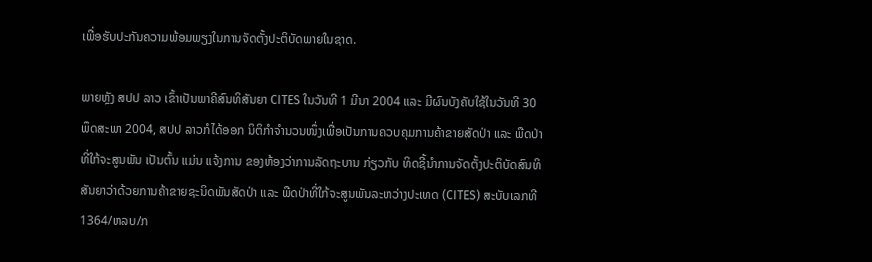ເພື່ອຮັບປະກັນຄວາມພ້ອມພຽງໃນການຈັດຕັ້ງປະຕິບັດພາຍໃນຊາດ.

ພາຍຫຼັງ ສປປ ລາວ ເຂົ້າເປັນພາຄີສົນທິສັນຍາ CITES ໃນວັນທີ 1 ມີນາ 2004 ແລະ ມີຜົນບັງຄັບໃຊ້ໃນວັນທີ 30 ພຶດສະພາ 2004, ສປປ ລາວກໍໄດ້ອອກ ນິຕິກຳຈຳນວນໜຶ່ງເພື່ອເປັນການຄວບຄຸມການຄ້າຂາຍສັດປ່າ ແລະ ພືດປ່າ ທີ່ໃກ້ຈະສູນພັນ ເປັນຕົ້ນ ແມ່ນ ແຈ້ງການ ຂອງຫ້ອງວ່າການລັດຖະບານ ກ່ຽວກັບ ທິດຊີ້ນຳການຈັດຕັ້ງປະຕິບັດສົນທິສັນຍາວ່າດ້ວຍການຄ້າຂາຍຊະນິດພັນສັດປ່າ ແລະ ພືດປ່າທີ່ໃກ້ຈະສູນພັນລະຫວ່າງປະເທດ (CITES) ສະບັບເລກທີ 1364/ຫລບ/ກ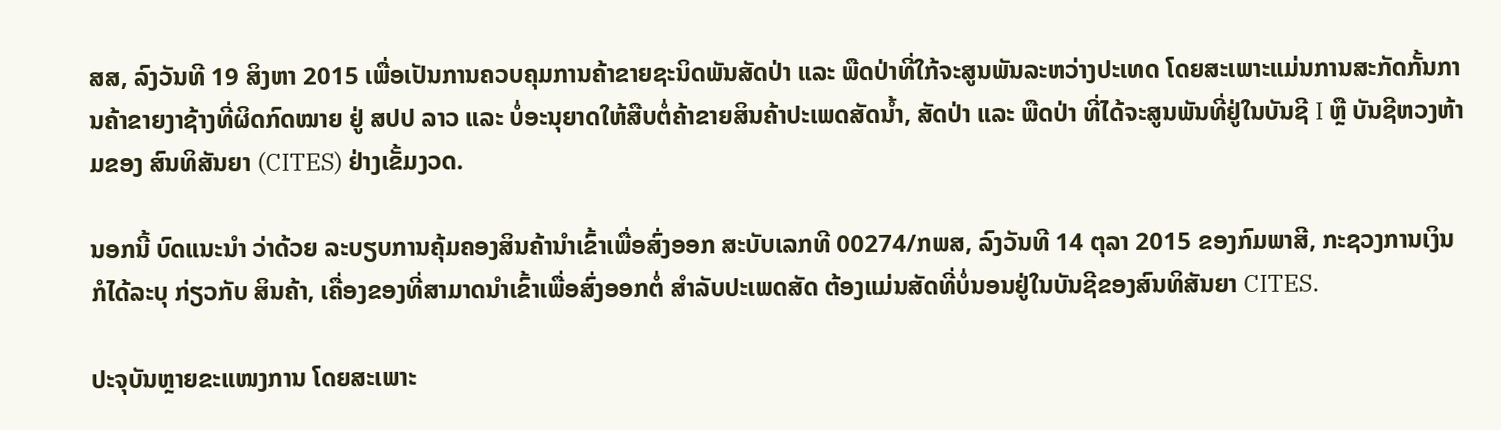ສສ, ລົງວັນທີ 19 ສິງຫາ 2015 ເພື່ອເປັນການຄວບຄຸມການຄ້າຂາຍຊະນິດພັນສັດປ່າ ແລະ ພືດປ່າທີ່ໃກ້ຈະສູນພັນລະຫວ່າງປະເທດ ໂດຍສະເພາະແມ່ນການສະກັດກັ້ນການຄ້າຂາຍງາຊ້າງທີ່ຜິດກົດໝາຍ ຢູ່ ສປປ ລາວ ແລະ ບໍ່ອະນຸຍາດໃຫ້ສືບຕໍ່ຄ້າຂາຍສິນຄ້າປະເພດສັດນໍ້າ, ສັດປ່າ ແລະ ພືດປ່າ ທີ່ໄດ້ຈະສູນພັນທີ່ຢູ່ໃນບັນຊີ I ຫຼື ບັນຊີຫວງຫ້າມຂອງ ສົນທິສັນຍາ (CITES) ຢ່າງເຂັ້ມງວດ.

ນອກນີ້ ບົດແນະນຳ ວ່າດ້ວຍ ລະບຽບການຄຸ້ມຄອງສິນຄ້ານຳເຂົ້າເພື່ອສົ່ງອອກ ສະບັບເລກທີ 00274/ກພສ, ລົງວັນທີ 14 ຕຸລາ 2015 ຂອງກົມພາສີ, ກະຊວງການເງິນ ກໍໄດ້ລະບຸ ກ່ຽວກັບ ສິນຄ້າ, ເຄື່ອງຂອງທີ່ສາມາດນຳເຂົ້າເພື່ອສົ່ງອອກຕໍ່ ສຳລັບປະເພດສັດ ຕ້ອງແມ່ນສັດທີ່ບໍ່ນອນຢູ່ໃນບັນຊີຂອງສົນທິສັນຍາ CITES.

ປະຈຸບັນຫຼາຍຂະແໜງການ ໂດຍສະເພາະ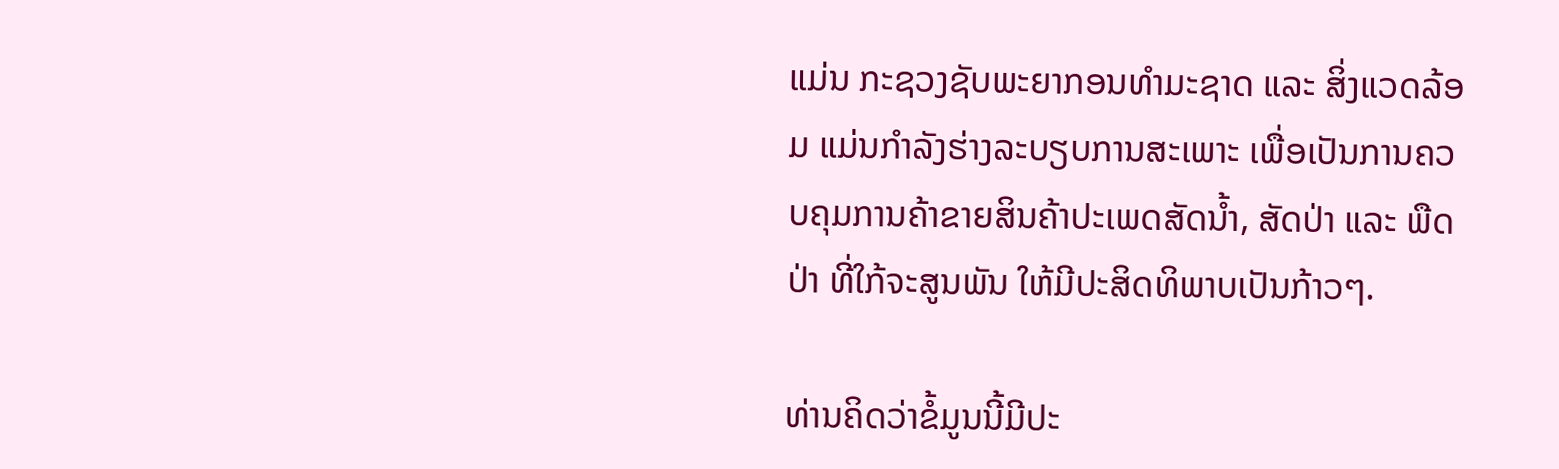ແມ່ນ ກະຊວງຊັບພະຍາກອນທຳມະຊາດ ແລະ ສິ່ງແວດລ້ອມ ແມ່ນກຳລັງຮ່າງລະບຽບການສະເພາະ ເພື່ອເປັນການຄວບຄຸມການຄ້າຂາຍສິນຄ້າປະເພດສັດນໍ້າ, ສັດປ່າ ແລະ ພືດປ່າ ທີ່ໃກ້ຈະສູນພັນ ໃຫ້ມີປະສິດທິພາບເປັນກ້າວໆ.

ທ່ານຄິດວ່າຂໍ້ມູນນີ້ມີປະ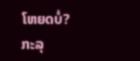ໂຫຍດບໍ່?
ກະລຸ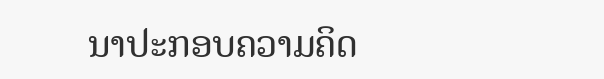ນາປະກອບຄວາມຄິດ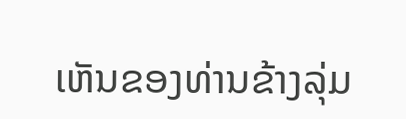ເຫັນຂອງທ່ານຂ້າງລຸ່ມ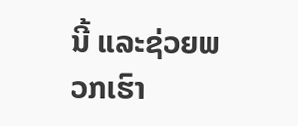ນີ້ ແລະຊ່ວຍພວກເຮົາ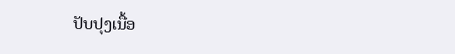ປັບປຸງເນື້ອ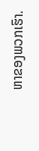ຫາຂອງພວກເຮົາ.